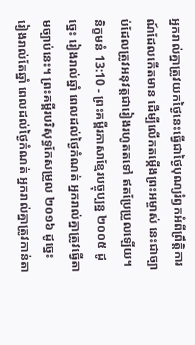អ្នករាល់គ្នាត្រូវយកថ្ងៃនេះធ្វើជាថ្ងៃបុណ្យរំឭកអំពីព្រឹត្តិការណ៍ដែលកើតមាន ដើម្បីលើកតម្កើងព្រះអម្ចាស់ នេះជាច្បាប់ដែលត្រូវអនុវត្តជារៀងរហូតតទៅ ឥតប្រែប្រួលឡើយ។
និក្ខមនំ 13:10 - ព្រះគម្ពីរភាសាខ្មែរបច្ចុប្បន្ន ២០០៥ ដូច្នេះ រៀងរាល់ឆ្នាំ ពេលដល់ថ្ងៃកំណត់ អ្នករាល់គ្នាត្រូវធ្វើតាមច្បាប់នេះ។ ព្រះគម្ពីរបរិសុទ្ធកែសម្រួល ២០១៦ ដូច្នេះ រៀងរាល់តែឆ្នាំ ពេលដល់ថ្ងៃកំណត់ អ្នករាល់គ្នាត្រូវកាន់តា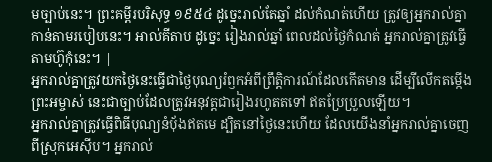មច្បាប់នេះ។ ព្រះគម្ពីរបរិសុទ្ធ ១៩៥៤ ដូច្នេះរាល់តែឆ្នាំ ដល់កំណត់ហើយ ត្រូវឲ្យអ្នករាល់គ្នាកាន់តាមរបៀបនេះ។ អាល់គីតាប ដូច្នេះ រៀងរាល់ឆ្នាំ ពេលដល់ថ្ងៃកំណត់ អ្នករាល់គ្នាត្រូវធ្វើតាមហ៊ូកុំនេះ។ |
អ្នករាល់គ្នាត្រូវយកថ្ងៃនេះធ្វើជាថ្ងៃបុណ្យរំឭកអំពីព្រឹត្តិការណ៍ដែលកើតមាន ដើម្បីលើកតម្កើងព្រះអម្ចាស់ នេះជាច្បាប់ដែលត្រូវអនុវត្តជារៀងរហូតតទៅ ឥតប្រែប្រួលឡើយ។
អ្នករាល់គ្នាត្រូវធ្វើពិធីបុណ្យនំប៉័ងឥតមេ ដ្បិតនៅថ្ងៃនេះហើយ ដែលយើងនាំអ្នករាល់គ្នាចេញពីស្រុកអេស៊ីប។ អ្នករាល់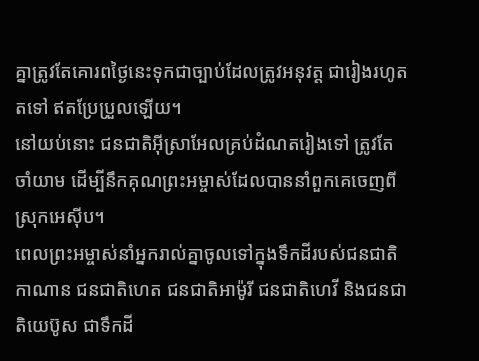គ្នាត្រូវតែគោរពថ្ងៃនេះទុកជាច្បាប់ដែលត្រូវអនុវត្ត ជារៀងរហូតតទៅ ឥតប្រែប្រួលឡើយ។
នៅយប់នោះ ជនជាតិអ៊ីស្រាអែលគ្រប់ដំណតរៀងទៅ ត្រូវតែចាំយាម ដើម្បីនឹកគុណព្រះអម្ចាស់ដែលបាននាំពួកគេចេញពីស្រុកអេស៊ីប។
ពេលព្រះអម្ចាស់នាំអ្នករាល់គ្នាចូលទៅក្នុងទឹកដីរបស់ជនជាតិកាណាន ជនជាតិហេត ជនជាតិអាម៉ូរី ជនជាតិហេវី និងជនជាតិយេប៊ូស ជាទឹកដី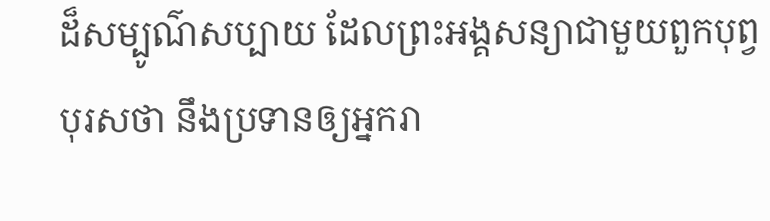ដ៏សម្បូណ៌សប្បាយ ដែលព្រះអង្គសន្យាជាមួយពួកបុព្វបុរសថា នឹងប្រទានឲ្យអ្នករា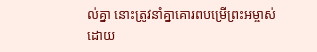ល់គ្នា នោះត្រូវនាំគ្នាគោរពបម្រើព្រះអម្ចាស់ ដោយ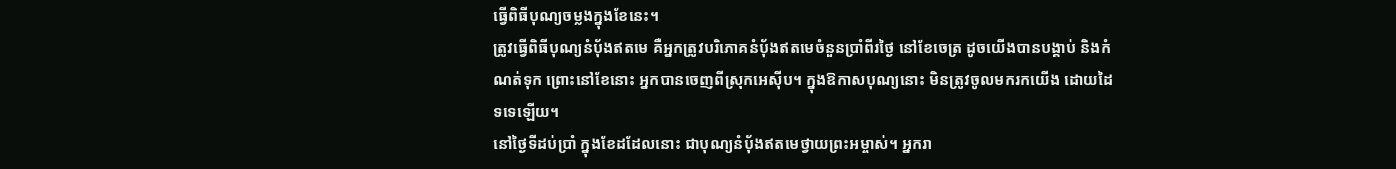ធ្វើពិធីបុណ្យចម្លងក្នុងខែនេះ។
ត្រូវធ្វើពិធីបុណ្យនំប៉័ងឥតមេ គឺអ្នកត្រូវបរិភោគនំប៉័ងឥតមេចំនួនប្រាំពីរថ្ងៃ នៅខែចេត្រ ដូចយើងបានបង្គាប់ និងកំណត់ទុក ព្រោះនៅខែនោះ អ្នកបានចេញពីស្រុកអេស៊ីប។ ក្នុងឱកាសបុណ្យនោះ មិនត្រូវចូលមករកយើង ដោយដៃទទេឡើយ។
នៅថ្ងៃទីដប់ប្រាំ ក្នុងខែដដែលនោះ ជាបុណ្យនំប៉័ងឥតមេថ្វាយព្រះអម្ចាស់។ អ្នករា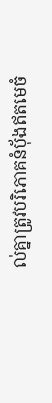ល់គ្នាត្រូវបរិភោគនំប៉័ងឥតមេចំ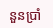នួនប្រាំ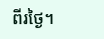ពីរថ្ងៃ។